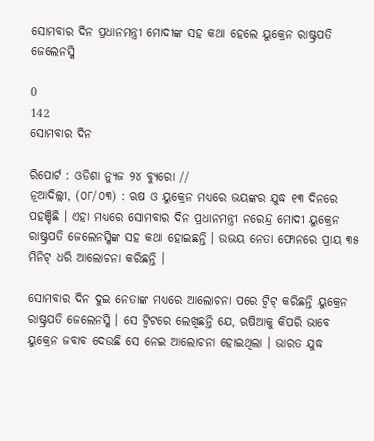ସୋମବାର ଦିନ ପ୍ରଧାନମନ୍ତ୍ରୀ ମୋଦୀଙ୍କ ସହ କଥା ହେଲେ ୟୁକ୍ରେନ ରାଷ୍ଟ୍ରପତି ଜେଲେନସ୍କି

0
142
ସୋମବାର ଦିନ

ରିପୋର୍ଟ : ଓଡିଶା ନ୍ୟୁଜ ୨୪ ବ୍ୟୁରୋ //
ନୂଆଦିଲ୍ଲୀ, (୦୮/୦୩) : ଋଷ ଓ ୟୁକ୍ରେନ ମଧ୍ୟରେ ଭୟଙ୍କର ଯୁଦ୍ଧ ୧୩ ଦିନରେ ପହଞ୍ଚିଛି । ଏହା ମଧ୍ୟରେ ସୋମବାର ଦିନ ପ୍ରଧାନମନ୍ତ୍ରୀ ନରେନ୍ଦ୍ର ମୋଦୀ ୟୁକ୍ରେନ ରାଷ୍ଟ୍ରପତି ଜେଲେନସ୍କିଙ୍କ ସହ କଥା ହୋଇଛନ୍ତି । ଉଭୟ ନେତା ଫୋନରେ ପ୍ରାୟ ୩୫ ମିନିଟ୍ ଧରି ଆଲୋଚନା କରିଛନ୍ତି ।

ସୋମବାର ଦିନ ଦୁଇ ନେତାଙ୍କ ମଧ୍ୟରେ ଆଲୋଚନା ପରେ ଟ୍ୱିଟ୍ କରିଛନ୍ତି ୟୁକ୍ରେନ ରାଷ୍ଟ୍ରପତି ଜେଲେନସ୍କି । ସେ ଟ୍ୱିଟରେ ଲେଖିଛନ୍ତି ଯେ, ଋଷିଆକୁ କିପରି ଭାବେ ୟୁକ୍ରେନ ଜବାବ ଦେଉଛି ସେ ନେଇ ଆଲୋଚନା ହୋଇଥିଲା । ଭାରତ ଯୁଦ୍ଧ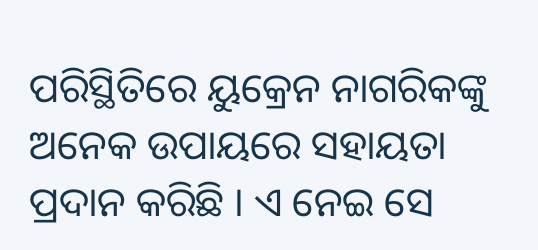ପରିସ୍ଥିତିରେ ୟୁକ୍ରେନ ନାଗରିକଙ୍କୁ ଅନେକ ଉପାୟରେ ସହାୟତା ପ୍ରଦାନ କରିଛି । ଏ ନେଇ ସେ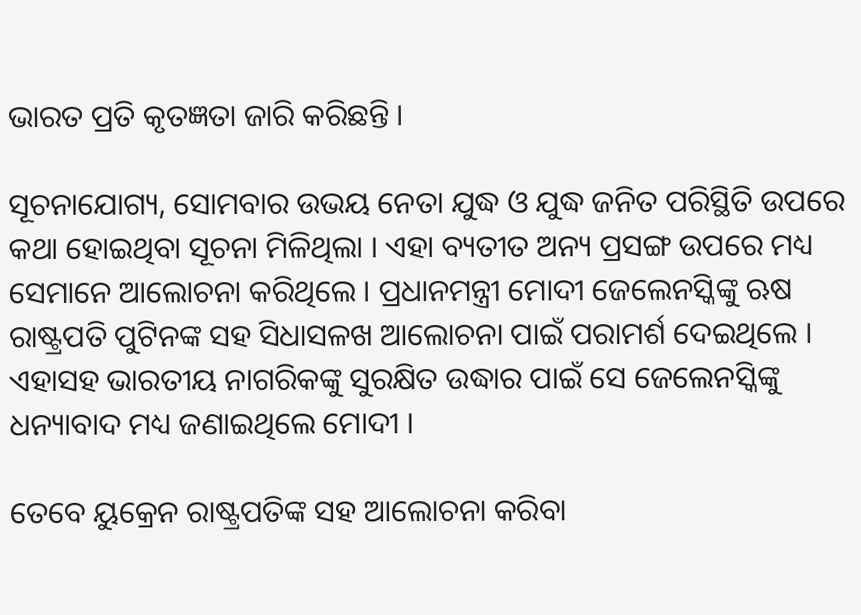ଭାରତ ପ୍ରତି କୃତଜ୍ଞତା ଜାରି କରିଛନ୍ତି ।

ସୂଚନାଯୋଗ୍ୟ, ସୋମବାର ଉଭୟ ନେତା ଯୁଦ୍ଧ ଓ ଯୁଦ୍ଧ ଜନିତ ପରିସ୍ଥିତି ଉପରେ କଥା ହୋଇଥିବା ସୂଚନା ମିଳିଥିଲା । ଏହା ବ୍ୟତୀତ ଅନ୍ୟ ପ୍ରସଙ୍ଗ ଉପରେ ମଧ୍ୟ ସେମାନେ ଆଲୋଚନା କରିଥିଲେ । ପ୍ରଧାନମନ୍ତ୍ରୀ ମୋଦୀ ଜେଲେନସ୍କିଙ୍କୁ ଋଷ ରାଷ୍ଟ୍ରପତି ପୁଟିନଙ୍କ ସହ ସିଧାସଳଖ ଆଲୋଚନା ପାଇଁ ପରାମର୍ଶ ଦେଇଥିଲେ । ଏହାସହ ଭାରତୀୟ ନାଗରିକଙ୍କୁ ସୁରକ୍ଷିତ ଉଦ୍ଧାର ପାଇଁ ସେ ଜେଲେନସ୍କିଙ୍କୁ ଧନ୍ୟାବାଦ ମଧ୍ୟ ଜଣାଇଥିଲେ ମୋଦୀ ।

ତେବେ ୟୁକ୍ରେନ ରାଷ୍ଟ୍ରପତିଙ୍କ ସହ ଆଲୋଚନା କରିବା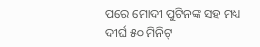ପରେ ମୋଦୀ ପୁଟିନଙ୍କ ସହ ମଧ୍ୟ ଦୀର୍ଘ ୫୦ ମିନିଟ୍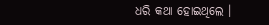ଧରି କଥା ହୋଇଥିଲେ ।